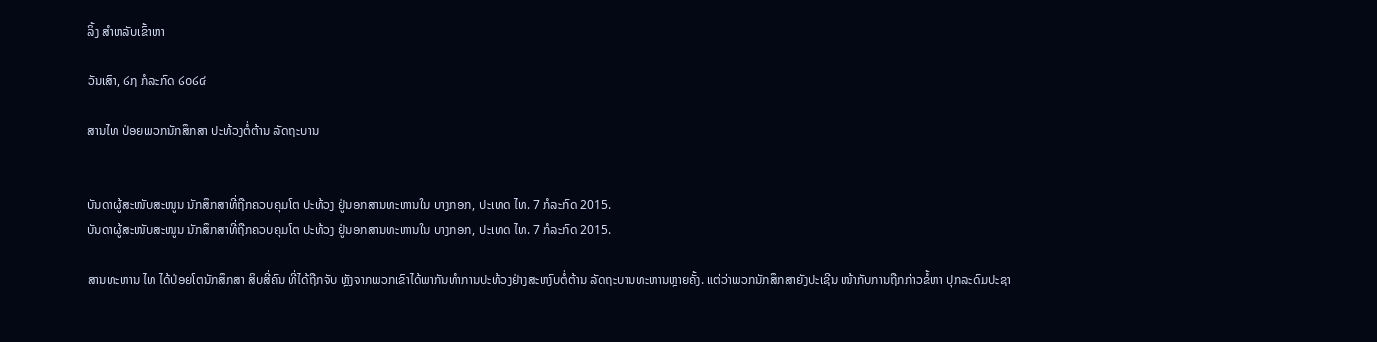ລິ້ງ ສຳຫລັບເຂົ້າຫາ

ວັນເສົາ, ໒໗ ກໍລະກົດ ໒໐໒໔

ສານໄທ ປ່ອຍພວກນັກສຶກສາ ປະທ້ວງຕໍ່ຕ້ານ ລັດຖະບານ


ບັນດາຜູ້ສະໜັບສະໜູນ ນັກສຶກສາທີ່ຖືກຄວບຄຸມໂຕ ປະທ້ວງ ຢູ່ນອກສານທະຫານໃນ ບາງກອກ, ປະເທດ ໄທ. 7 ກໍລະກົດ 2015.
ບັນດາຜູ້ສະໜັບສະໜູນ ນັກສຶກສາທີ່ຖືກຄວບຄຸມໂຕ ປະທ້ວງ ຢູ່ນອກສານທະຫານໃນ ບາງກອກ, ປະເທດ ໄທ. 7 ກໍລະກົດ 2015.

ສານທະຫານ ໄທ ໄດ້ປ່ອຍໂຕນັກສຶກສາ ສິບສີ່ຄົນ ທີ່ໄດ້ຖືກຈັບ ຫຼັງຈາກພວກເຂົາໄດ້ພາກັນທຳການປະທ້ວງຢ່າງສະຫງົບຕໍ່ຕ້ານ ລັດຖະບານທະຫານຫຼາຍຄັ້ງ. ແຕ່ວ່າພວກນັກສຶກສາຍັງປະເຊີນ ໜ້າກັບການຖືກກ່າວຂໍ້ຫາ ປຸກລະດົມປະຊາ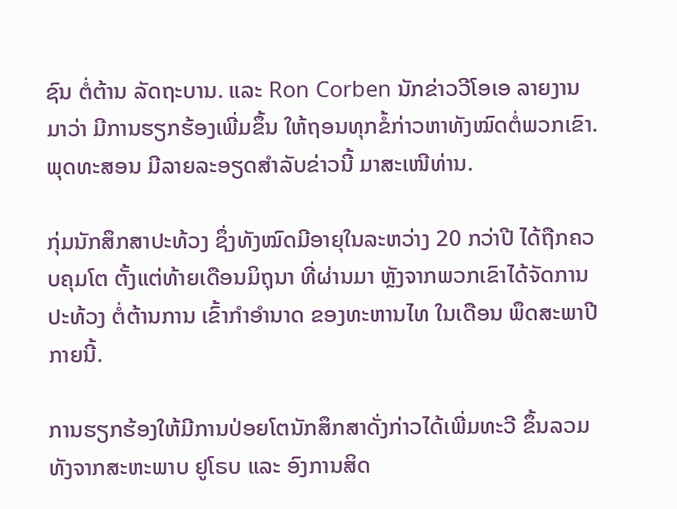ຊົນ ຕໍ່ຕ້ານ ລັດຖະບານ. ແລະ Ron Corben ນັກຂ່າວວີໂອເອ ລາຍງານ ມາວ່າ ມີການຮຽກຮ້ອງເພີ່ມຂຶ້ນ ໃຫ້ຖອນທຸກຂໍ້ກ່າວຫາທັງໝົດຕໍ່ພວກເຂົາ. ພຸດທະສອນ ມີລາຍລະອຽດສຳລັບຂ່າວນີ້ ມາສະເໜີທ່ານ.

ກຸ່ມນັກສຶກສາປະທ້ວງ ຊຶ່ງທັງໝົດມີອາຍຸໃນລະຫວ່າງ 20 ກວ່າປີ ໄດ້ຖືກຄວບຄຸມໂຕ ຕັ້ງແຕ່ທ້າຍເດືອນມິຖຸນາ ທີ່ຜ່ານມາ ຫຼັງຈາກພວກເຂົາໄດ້ຈັດການປະທ້ວງ ຕໍ່ຕ້ານການ ເຂົ້າກຳອຳນາດ ຂອງທະຫານໄທ ໃນເດືອນ ພຶດສະພາປີກາຍນີ້.

ການຮຽກຮ້ອງໃຫ້ມີການປ່ອຍໂຕນັກສຶກສາດັ່ງກ່າວໄດ້ເພີ່ມທະວີ ຂຶ້ນລວມທັງຈາກສະຫະພາບ ຢູໂຣບ ແລະ ອົງການສິດ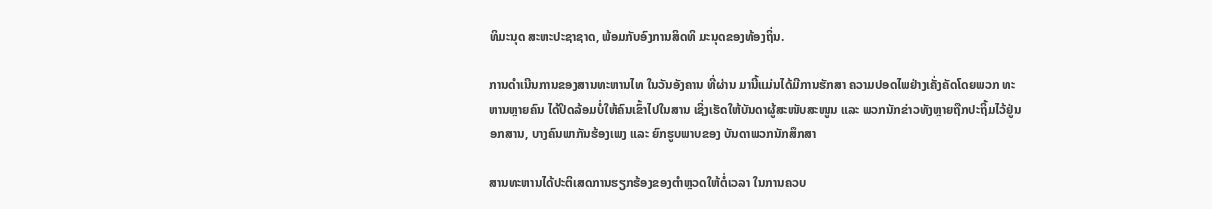ທິມະນຸດ ສະຫະປະຊາຊາດ, ພ້ອມກັບອົງການສິດທິ ມະນຸດຂອງທ້ອງຖິ່ນ.

ການດຳເນີນການຂອງສານທະຫານໄທ ໃນວັນອັງຄານ ທີ່ຜ່ານ ມານີ້ແມ່ນໄດ້ມີການຮັກສາ ຄວາມປອດໄພຢ່າງເຄັ່ງຄັດໂດຍພວກ ທະຫານຫຼາຍຄົນ ໄດ້ປິດລ້ອມບໍ່ໃຫ້ຄົນເຂົ້າໄປໃນສານ ເຊິ່ງເຮັດໃຫ້ບັນດາຜູ້ສະໜັບສະໜູນ ແລະ ພວກນັກຂ່າວທັງຫຼາຍຖືກປະຖິ້ມໄວ້ຢູ່ນອກສານ, ບາງຄົນພາກັນຮ້ອງເພງ ແລະ ຍົກຮູບພາບຂອງ ບັນດາພວກນັກສຶກສາ

ສານທະຫານໄດ້ປະຕິເສດການຮຽກຮ້ອງຂອງຕຳຫຼວດໃຫ້ຕໍ່ເວລາ ໃນການຄວບ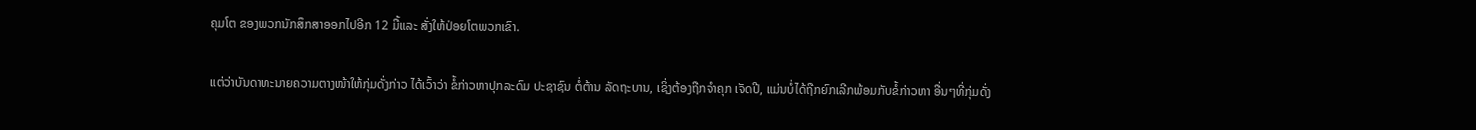ຄຸມໂຕ ຂອງພວກນັກສຶກສາອອກໄປອີກ 12 ມື້ແລະ ສັ່ງໃຫ້ປ່ອຍໂຕພວກເຂົາ.

ແຕ່ວ່າບັນດາທະນາຍຄວາມຕາງໜ້າໃຫ້ກຸ່ມດັ່ງກ່າວ ໄດ້ເວົ້າວ່າ ຂໍ້ກ່າວຫາປຸກລະດົມ ປະຊາຊົນ ຕໍ່ຕ້ານ ລັດຖະບານ, ເຊິ່ງຕ້ອງຖືກຈຳຄຸກ ເຈັດປີ, ແມ່ນບໍ່ໄດ້ຖືກຍົກເລີກພ້ອມກັບຂໍ້ກ່າວຫາ ອື່ນໆທີ່ກຸ່ມດັ່ງ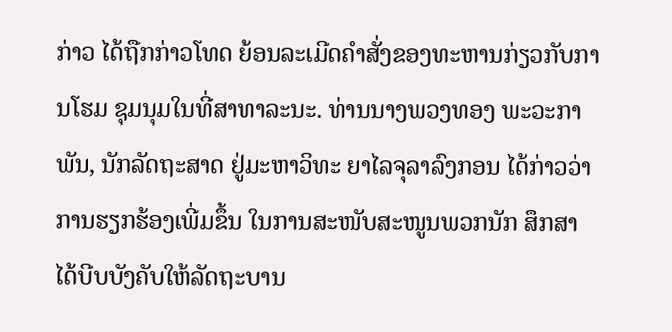ກ່າວ ໄດ້ຖືກກ່າວໂທດ ຍ້ອນລະເມີດຄຳສັ່ງຂອງທະຫານກ່ຽວກັບການໂຮມ ຊຸມນຸມໃນທີ່ສາທາລະນະ. ທ່ານນາງພວງທອງ ພະວະກາພັນ, ນັກລັດຖະສາດ ຢູ່ມະຫາວິທະ ຍາໄລຈຸລາລົງກອນ ໄດ້ກ່າວວ່າ ການຮຽກຮ້ອງເພີ່ມຂຶ້ນ ໃນການສະໜັບສະໜູນພວກນັກ ສຶກສາໄດ້ບີບບັງຄັບໃຫ້ລັດຖະບານ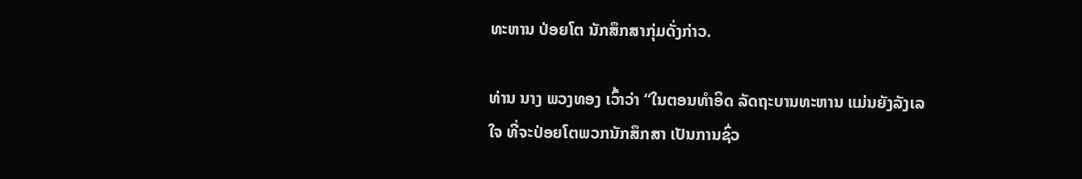ທະຫານ ປ່ອຍໂຕ ນັກສຶກສາກຸ່ມດັ່ງກ່າວ.

ທ່ານ ນາງ ພວງທອງ ເວົ້າວ່າ “ໃນຕອນທຳອິດ ລັດຖະບານທະຫານ ແມ່ນຍັງລັງເລ ໃຈ ທີ່ຈະປ່ອຍໂຕພວກນັກສຶກສາ ເປັນການຊົ່ວ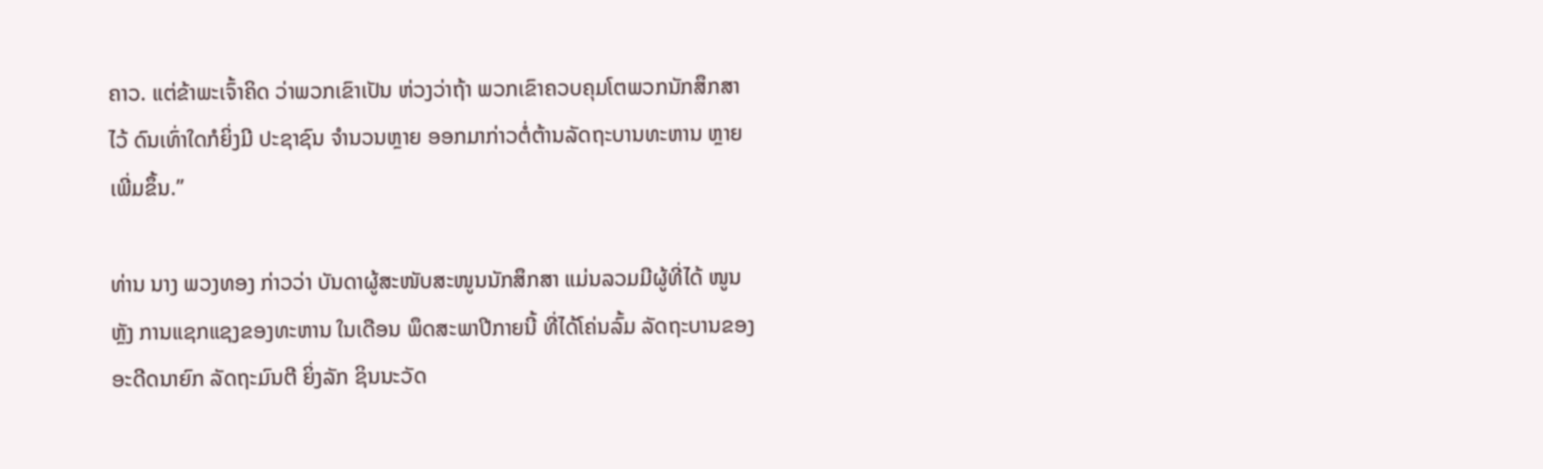ຄາວ. ແຕ່ຂ້າພະເຈົ້າຄິດ ວ່າພວກເຂົາເປັນ ຫ່ວງວ່າຖ້າ ພວກເຂົາຄວບຄຸມໂຕພວກນັກສຶກສາໄວ້ ດົນເທົ່າໃດກໍຍິ່ງມີ ປະຊາຊົນ ຈຳນວນຫຼາຍ ອອກມາກ່າວຕໍ່ຕ້ານລັດຖະບານທະຫານ ຫຼາຍເພີ່ມຂຶ້ນ.”

ທ່ານ ນາງ ພວງທອງ ກ່າວວ່າ ບັນດາຜູ້ສະໜັບສະໜູນນັກສຶກສາ ແມ່ນລວມມີຜູ້ທີ່ໄດ້ ໜູນຫຼັງ ການແຊກແຊງຂອງທະຫານ ໃນເດືອນ ພຶດສະພາປີກາຍນີ້ ທີ່ໄດ້ໂຄ່ນລົ້ມ ລັດຖະບານຂອງ ອະດີດນາຍົກ ລັດຖະມົນຕີ ຍິ່ງລັກ ຊິນນະວັດ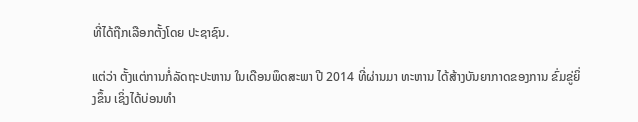ທີ່ໄດ້ຖືກເລືອກຕັ້ງໂດຍ ປະຊາຊົນ.

ແຕ່ວ່າ ຕັ້ງແຕ່ການກໍ່ລັດຖະປະຫານ ໃນເດືອນພຶດສະພາ ປີ 2014 ທີ່ຜ່ານມາ ທະຫານ ໄດ້ສ້າງບັນຍາກາດຂອງການ ຂົ່ມຂູ່ຍິ່ງຂຶ້ນ ເຊິ່ງໄດ້ບ່ອນທຳ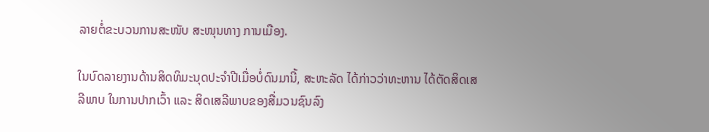ລາຍຕໍ່ຂະບວນການສະໜັບ ສະໜຸນທາງ ການເມືອງ.

ໃນບົດລາຍງານດ້ານສິດທິມະນຸດປະຈຳປີເມື່ອບໍ່ດົນມານີ້, ສະຫະລັດ ໄດ້ກ່າວວ່າທະຫານ ໄດ້ຕັດສິດເສລີພາບ ໃນການປາກເວົ້າ ແລະ ສິດເສລີພາບຂອງສື່ມວນຊົນລົງ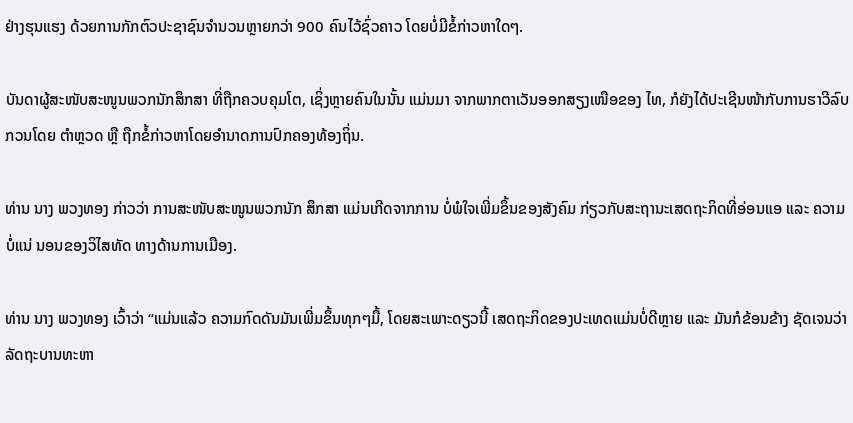ຢ່າງຮຸນແຮງ ດ້ວຍການກັກຕົວປະຊາຊົນຈຳນວນຫຼາຍກວ່າ 900 ຄົນໄວ້ຊົ່ວຄາວ ໂດຍບໍ່ມີຂໍ້ກ່າວຫາໃດໆ.

ບັນດາຜູ້ສະໜັບສະໜູນພວກນັກສຶກສາ ທີ່ຖືກຄວບຄຸມໂຕ, ເຊິ່ງຫຼາຍຄົນໃນນັ້ນ ແມ່ນມາ ຈາກພາກຕາເວັນອອກສຽງເໜືອຂອງ ໄທ, ກໍຍັງໄດ້ປະເຊີນໜ້າກັບການຮາວີລົບກວນໂດຍ ຕຳຫຼວດ ຫຼື ຖືກຂໍ້ກ່າວຫາໂດຍອຳນາດການປົກຄອງທ້ອງຖິ່ນ.

ທ່ານ ນາງ ພວງທອງ ກ່າວວ່າ ການສະໜັບສະໜູນພວກນັກ ສຶກສາ ແມ່ນເກີດຈາກການ ບໍ່ພໍໃຈເພີ່ມຂຶ້ນຂອງສັງຄົມ ກ່ຽວກັບສະຖານະເສດຖະກິດທີ່ອ່ອນແອ ແລະ ຄວາມບໍ່ແນ່ ນອນຂອງວິໄສທັດ ທາງດ້ານການເມືອງ.

ທ່ານ ນາງ ພວງທອງ ເວົ້າວ່າ “ແມ່ນແລ້ວ ຄວາມກົດດັນມັນເພີ່ມຂຶ້ນທຸກໆມື້, ໂດຍສະເພາະດຽວນີ້ ເສດຖະກິດຂອງປະເທດແມ່ນບໍ່ດີຫຼາຍ ແລະ ມັນກໍຂ້ອນຂ້າງ ຊັດເຈນວ່າ ລັດຖະບານທະຫາ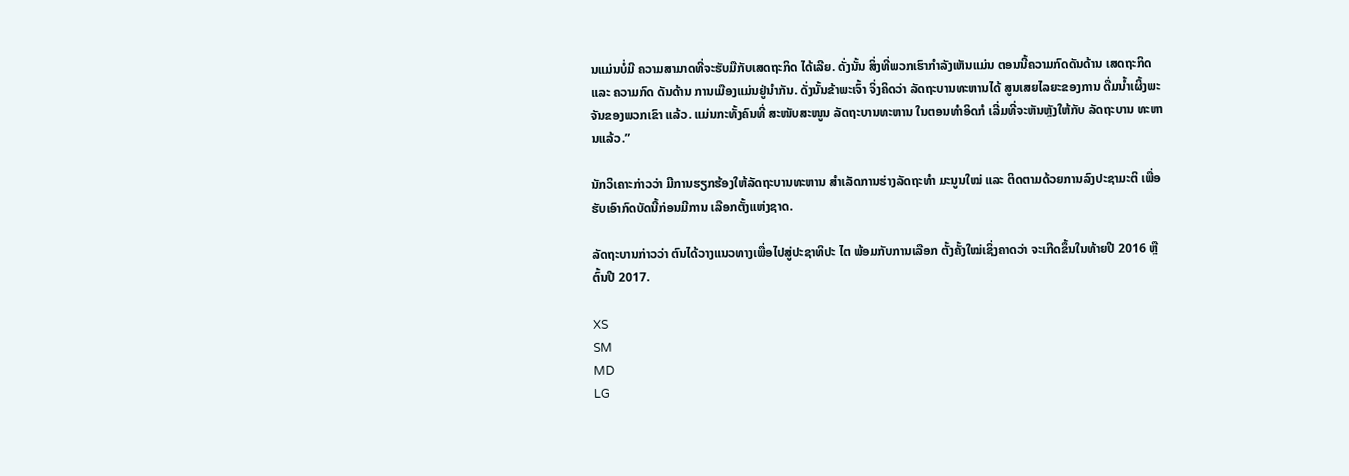ນແມ່ນບໍ່ມີ ຄວາມສາມາດທີ່ຈະຮັບມືກັບເສດຖະກິດ ໄດ້ເລີຍ. ດັ່ງນັ້ນ ສິ່ງທີ່ພວກເຮົາກຳລັງເຫັນແມ່ນ ຕອນນີ້ຄວາມກົດດັນດ້ານ ເສດຖະກິດ ແລະ ຄວາມກົດ ດັນດ້ານ ການເມືອງແມ່ນຢູ່ນຳກັນ. ດັ່ງນັ້ນຂ້າພະເຈົ້າ ຈິ່ງຄິດວ່າ ລັດຖະບານທະຫານໄດ້ ສູນເສຍໄລຍະຂອງການ ດື່ມນ້ຳເຜິ້ງພະຈັນຂອງພວກເຂົາ ແລ້ວ. ແມ່ນກະທັ້ງຄົນທີ່ ສະໜັບສະໜູນ ລັດຖະບານທະຫານ ໃນຕອນທຳອິດກໍ ເລີ່ມທີ່ຈະຫັນຫຼັງໃຫ້ກັບ ລັດຖະບານ ທະຫານແລ້ວ.”

ນັກວິເຄາະກ່າວວ່າ ມີການຮຽກຮ້ອງໃຫ້ລັດຖະບານທະຫານ ສຳເລັດການຮ່າງລັດຖະທຳ ມະນູນໃໝ່ ແລະ ຕິດຕາມດ້ວຍການລົງປະຊາມະຕິ ເພື່ອຮັບເອົາກົດບັດນີ້ກ່ອນມີການ ເລືອກຕັ້ງແຫ່ງຊາດ.

ລັດຖະບານກ່າວວ່າ ຕົນໄດ້ວາງແນວທາງເພື່ອໄປສູ່ປະຊາທິປະ ໄຕ ພ້ອມກັບການເລືອກ ຕັ້ງຄັ້ງໃໝ່ເຊິ່ງຄາດວ່າ ຈະເກີດຂຶ້ນໃນທ້າຍປີ 2016 ຫຼືຕົ້ນປີ 2017.

XS
SM
MD
LG